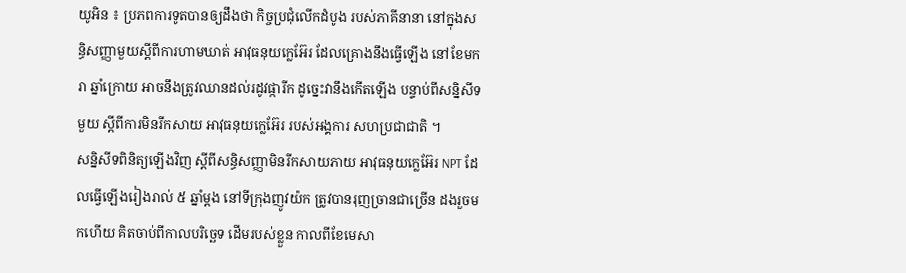យូអិន ៖ ប្រភពការទូតបានឲ្យដឹងថា កិច្ចប្រជុំលើកដំបូង របស់ភាគីនានា នៅក្នុងសន្ធិសញ្ញាមួយស្តីពីការហាមឃាត់ អាវុធនុយក្លេអ៊ែរ ដែលគ្រោងនឹងធ្វើឡើង នៅខែមករា ឆ្នាំក្រោយ អាចនឹងត្រូវឈានដល់រដូវផ្ការីក ដូច្នេះវានឹងកើតឡើង បន្ទាប់ពីសន្និសីទមួយ ស្តីពីការមិនរីកសាយ អាវុធនុយក្លេអ៊ែរ របស់អង្គការ សហប្រជាជាតិ ។
សន្និសីទពិនិត្យឡើងវិញ ស្តីពីសន្ធិសញ្ញាមិនរីកសាយភាយ អាវុធនុយក្លេអ៊ែរ NPT ដែលធ្វើឡើងរៀងរាល់ ៥ ឆ្នាំម្ដង នៅទីក្រុងញូវយ៉ក ត្រូវបានរុញច្រានជាច្រើន ដងរួចមកហើយ គិតចាប់ពីកាលបរិច្ឆេទ ដើមរបស់ខ្លួន កាលពីខែមេសា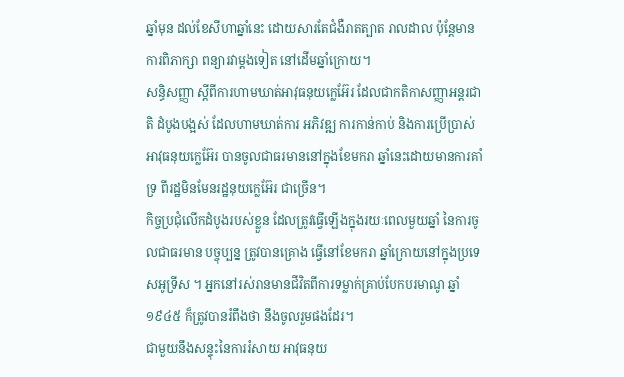ឆ្នាំមុន ដល់ខែសីហាឆ្នាំនេះ ដោយសារតែជំងឺរាតត្បាត រាលដាល ប៉ុន្តែមានការពិភាក្សា ពន្យារវាម្តងទៀត នៅដើមឆ្នាំក្រោយ។
សន្ធិសញ្ញា ស្តីពីការហាមឃាត់អាវុធនុយក្លេអ៊ែរ ដែលជាកតិកាសញ្ញាអន្តរជាតិ ដំបូងបង្អស់ ដែលហាមឃាត់ការ អភិវឌ្ឍ ការកាន់កាប់ និងការប្រើប្រាស់អាវុធនុយក្លេអ៊ែរ បានចូលជាធរមាននៅក្នុងខែមករា ឆ្នាំនេះដោយមានការគាំទ្រ ពីរដ្ឋមិនមែនរដ្ឋនុយក្លេអ៊ែរ ជាច្រើន។
កិច្ចប្រជុំលើកដំបូងរបស់ខ្លួន ដែលត្រូវធ្វើឡើងក្នុងរយៈពេលមួយឆ្នាំ នៃការចូលជាធរមាន បច្ចុប្បន្ន ត្រូវបានគ្រោង ធ្វើនៅខែមករា ឆ្នាំក្រោយនៅក្នុងប្រទេសអូទ្រីស ។ អ្នកនៅរស់រានមានជីវិតពីការទម្លាក់គ្រាប់បែកបរមាណូ ឆ្នាំ១៩៤៥ ក៏ត្រូវបានរំពឹងថា នឹងចូលរួមផងដែរ។
ជាមួយនឹងសន្ទុះនៃការរំសាយ អាវុធនុយ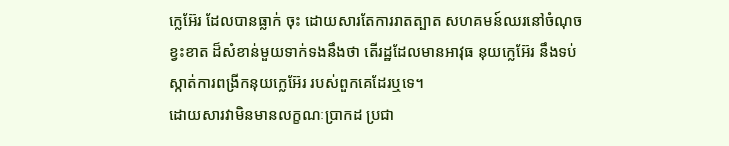ក្លេអ៊ែរ ដែលបានធ្លាក់ ចុះ ដោយសារតែការរាតត្បាត សហគមន៍ឈរនៅចំណុចខ្វះខាត ដ៏សំខាន់មួយទាក់ទងនឹងថា តើរដ្ឋដែលមានអាវុធ នុយក្លេអ៊ែរ នឹងទប់ស្កាត់ការពង្រីកនុយក្លេអ៊ែរ របស់ពួកគេដែរឬទេ។
ដោយសារវាមិនមានលក្ខណៈប្រាកដ ប្រជា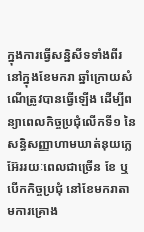ក្នុងការធ្វើសន្និសីទទាំងពីរ នៅក្នុងខែមករា ឆ្នាំក្រោយសំណើត្រូវបានធ្វើឡើង ដើម្បីពន្យាពេលកិច្ចប្រជុំលើកទី១ នៃសន្ធិសញ្ញាហាមឃាត់នុយក្លេអ៊ែររយៈពេលជាច្រើន ខែ ឬបើកកិច្ចប្រជុំ នៅខែមករាតាមការគ្រោង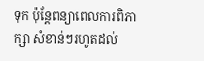ទុក ប៉ុន្តែពន្យាពេលការពិភាក្សា សំខាន់ៗរហូតដល់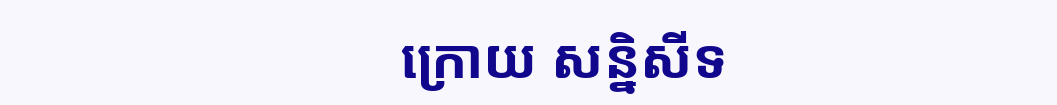ក្រោយ សន្និសីទ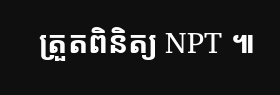ត្រួតពិនិត្យ NPT ៕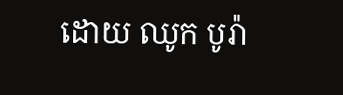ដោយ ឈូក បូរ៉ា